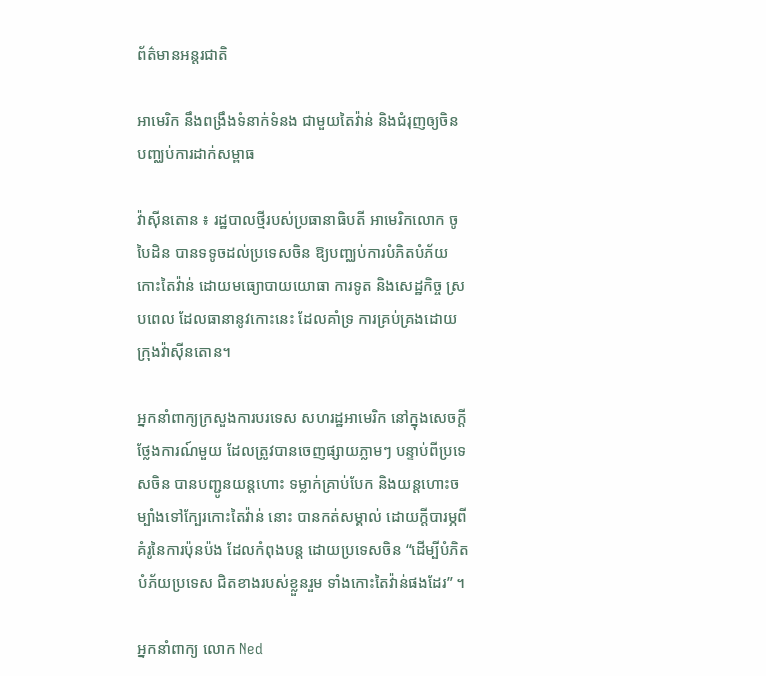ព័ត៌មានអន្តរជាតិ

អាមេរិក នឹងពង្រឹងទំនាក់ទំនង ជាមួយតៃវ៉ាន់ និងជំរុញឲ្យចិន បញ្ឈប់ការដាក់សម្ពាធ

វ៉ាស៊ីនតោន ៖ រដ្ឋបាលថ្មីរបស់ប្រធានាធិបតី អាមេរិកលោក ចូ បៃដិន បានទទូចដល់ប្រទេសចិន ឱ្យបញ្ឈប់ការបំភិតបំភ័យកោះតៃវ៉ាន់ ដោយមធ្យោបាយយោធា ការទូត និងសេដ្ឋកិច្ច ស្របពេល ដែលធានានូវកោះនេះ ដែលគាំទ្រ ការគ្រប់គ្រងដោយក្រុងវ៉ាស៊ីនតោន។

អ្នកនាំពាក្យក្រសួងការបរទេស សហរដ្ឋអាមេរិក នៅក្នុងសេចក្តីថ្លែងការណ៍មួយ ដែលត្រូវបានចេញផ្សាយភ្លាមៗ បន្ទាប់ពីប្រទេសចិន បានបញ្ជូនយន្តហោះ ទម្លាក់គ្រាប់បែក និងយន្តហោះចម្បាំងទៅក្បែរកោះតៃវ៉ាន់ នោះ បានកត់សម្គាល់ ដោយក្តីបារម្ភពីគំរូនៃការប៉ុនប៉ង ដែលកំពុងបន្ត ដោយប្រទេសចិន “ដើម្បីបំភិតបំភ័យប្រទេស ជិតខាងរបស់ខ្លួនរួម ទាំងកោះតៃវ៉ាន់ផងដែរ” ។

អ្នកនាំពាក្យ លោក Ned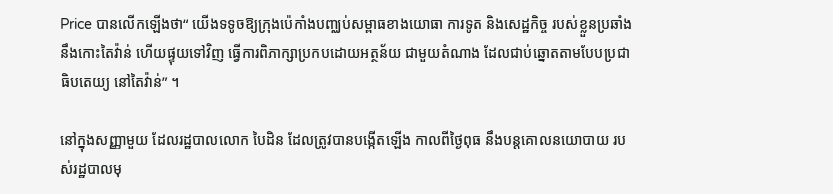Price បានលើកឡើងថា“ យើងទទូចឱ្យក្រុងប៉េកាំងបញ្ឈប់សម្ពាធខាងយោធា ការទូត និងសេដ្ឋកិច្ច របស់ខ្លួនប្រឆាំងនឹងកោះតៃវ៉ាន់ ហើយផ្ទុយទៅវិញ ធ្វើការពិភាក្សាប្រកបដោយអត្ថន័យ ជាមួយតំណាង ដែលជាប់ឆ្នោតតាមបែបប្រជាធិបតេយ្យ នៅតៃវ៉ាន់” ។

នៅក្នុងសញ្ញាមួយ ដែលរដ្ឋបាលលោក បៃដិន ដែលត្រូវបានបង្កើតឡើង កាលពីថ្ងៃពុធ នឹងបន្តគោលនយោបាយ របស់រដ្ឋបាលមុ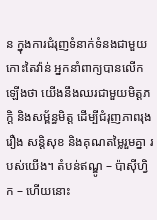ន ក្នុងការជំរុញទំនាក់ទំនងជាមួយកោះតៃវ៉ាន់ អ្នកនាំពាក្យបានលើកឡើងថា យើងនឹងឈរជាមួយមិត្តភក្តិ និងសម្ព័ន្ធមិត្ត ដើម្បីជំរុញភាពរុងរឿង សន្តិសុខ និងគុណតម្លៃរួមគ្នា របស់យើង។ តំបន់ឥណ្ឌូ – ប៉ាស៊ីហ្វិក – ហើយនោះ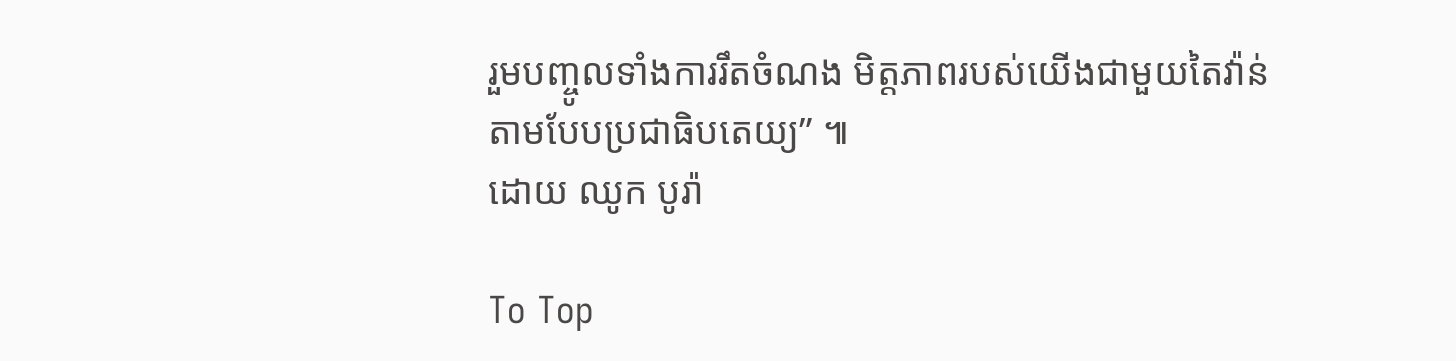រួមបញ្ចូលទាំងការរឹតចំណង មិត្តភាពរបស់យើងជាមួយតៃវ៉ាន់ តាមបែបប្រជាធិបតេយ្យ” ៕
ដោយ ឈូក បូរ៉ា

To Top